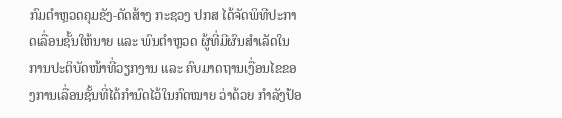ກົມຕໍາຫຼວດຄຸມຂັງ-ດັດສ້າງ ກະຊວງ ປກສ ໄດ້ຈັດພິທີປະກາດເລື່ອນຊັ້ນໃຫ້ນາຍ ແລະ ພົນຕໍາຫຼວດ ຜູ້ທີ່ມີຜົນສໍາເລັດໃນການປະຕິບັດໜ້າທີ່ວຽກງານ ແລະ ຄົບມາດຖານເງື່ອນໄຂຂອງການເລື່ອນຊັ້ນທີ່ໄດ້ກໍານົດໄວ້ໃນກົດໝາຍ ວ່າດ້ວຍ ກໍາລັງປ້ອ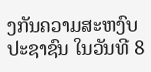ງກັນຄວາມສະຫງົບປະຊາຊົນ ໃນວັນທີ 8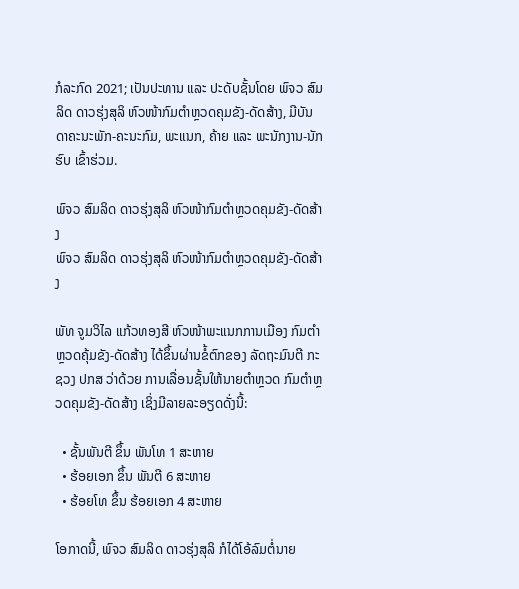ກໍລະກົດ 2021; ເປັນປະທານ ແລະ ປະດັບຊັ້ນໂດຍ ພົຈວ ສົມລິດ ດາວຮຸ່ງສຸລິ ຫົວໜ້າກົມຕໍາຫຼວດຄຸມຂັງ-ດັດສ້າງ, ມີບັນດາຄະນະພັກ-ຄະນະກົມ, ພະແນກ, ຄ້າຍ ແລະ ພະນັກງານ-ນັກຮົບ ເຂົ້າຮ່ວມ.

ພົຈວ ສົມລິດ ດາວຮຸ່ງສຸລິ ຫົວໜ້າກົມຕໍາຫຼວດຄຸມຂັງ-ດັດສ້າງ
ພົຈວ ສົມລິດ ດາວຮຸ່ງສຸລິ ຫົວໜ້າກົມຕໍາຫຼວດຄຸມຂັງ-ດັດສ້າງ

ພັທ ຈູມວິໄລ ແກ້ວທອງສີ ຫົວໜ້າພະແນກການເມືອງ ກົມຕໍາຫຼວດຄຸ້ມຂັງ-ດັດສ້າງ ໄດ້ຂຶ້ນຜ່ານຂໍ້ຕົກຂອງ ລັດຖະມົນຕີ ກະຊວງ ປກສ ວ່າດ້ວຍ ການເລື່ອນຊັ້ນໃຫ້ນາຍຕໍາຫຼວດ ກົມຕໍາຫຼວດຄຸມຂັງ-ດັດສ້າງ ເຊິ່ງມີລາຍລະອຽດດັ່ງນີ້:

  • ຊັ້ນພັນຕີ ຂຶ້ນ ພັນໂທ 1 ສະຫາຍ
  • ຮ້ອຍເອກ ຂຶ້ນ ພັນຕີ 6 ສະຫາຍ
  • ຮ້ອຍໂທ ຂຶ້ນ ຮ້ອຍເອກ 4 ສະຫາຍ

ໂອກາດນີ້, ພົຈວ ສົມລິດ ດາວຮຸ່ງສຸລິ ກໍໄດ້ໂອ້ລົມຕໍ່ນາຍ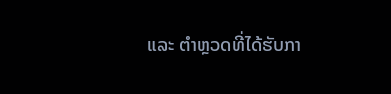ແລະ ຕໍາຫຼວດທີ່ໄດ້ຮັບກາ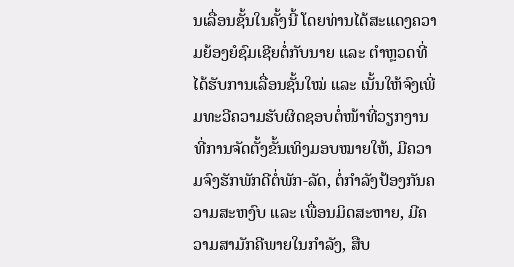ນເລື່ອນຊັ້ນໃນຄັ້ງນີ້ ໂດຍທ່ານໄດ້ສະແດງຄວາມຍ້ອງຍໍຊົມເຊີຍຕໍ່ກັບນາຍ ແລະ ຕໍາຫຼວດທີ່ໄດ້ຮັບການເລື່ອນຊັ້ນໃໝ່ ແລະ ເນັ້ນໃຫ້ຈົງເພີ່ມທະວີຄວາມຮັບຜິດຊອບຕໍ່ໜ້າທີ່ວຽກງານ ທີ່ການຈັດຕັ້ງຂັ້ນເທິງມອບໝາຍໃຫ້, ມີຄວາມຈົງຮັກພັກດີຕໍ່ພັກ-ລັດ, ຕໍ່ກໍາລັງປ້ອງກັນຄວາມສະຫງົບ ແລະ ເພື່ອນມິດສະຫາຍ, ມີຄວາມສາມັກຄີພາຍໃນກໍາລັງ, ສືບ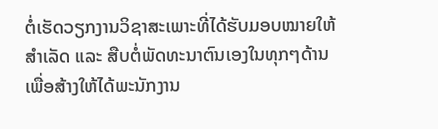ຕໍ່ເຮັດວຽກງານວິຊາສະເພາະທີ່ໄດ້ຮັບມອບໝາຍໃຫ້ສໍາເລັດ ແລະ ສືບຕໍ່ພັດທະນາຕົນເອງໃນທຸກໆດ້ານ ເພື່ອສ້າງໃຫ້ໄດ້ພະນັກງານ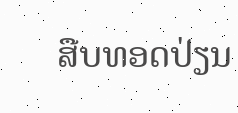ສືບທອດປ່ຽນ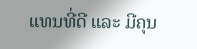ແທນທີ່ດີ ແລະ ມີຄຸນ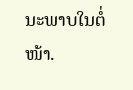ນະພາບໃນຕໍ່ໜ້າ.